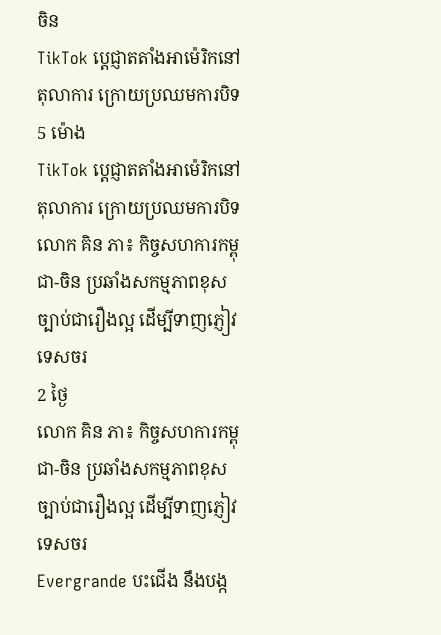ចិន
TikTok ប្តេជ្ញាតតាំងអាម៉េរិកនៅតុលាការ ក្រោយប្រឈមការបិទ
5 ម៉ោង
TikTok ប្តេជ្ញាតតាំងអាម៉េរិកនៅតុលាការ ក្រោយប្រឈមការបិទ
លោក គិន ភា៖ កិច្ចសហការកម្ពុជា-ចិន ប្រឆាំងសកម្មភាពខុសច្បាប់ជារឿងល្អ ដើម្បីទាញភ្ញៀវទេសចរ
2 ថ្ងៃ
លោក គិន ភា៖ កិច្ចសហការកម្ពុជា-ចិន ប្រឆាំងសកម្មភាពខុសច្បាប់ជារឿងល្អ ដើម្បីទាញភ្ញៀវទេសចរ
Evergrande បះជើង នឹងបង្ក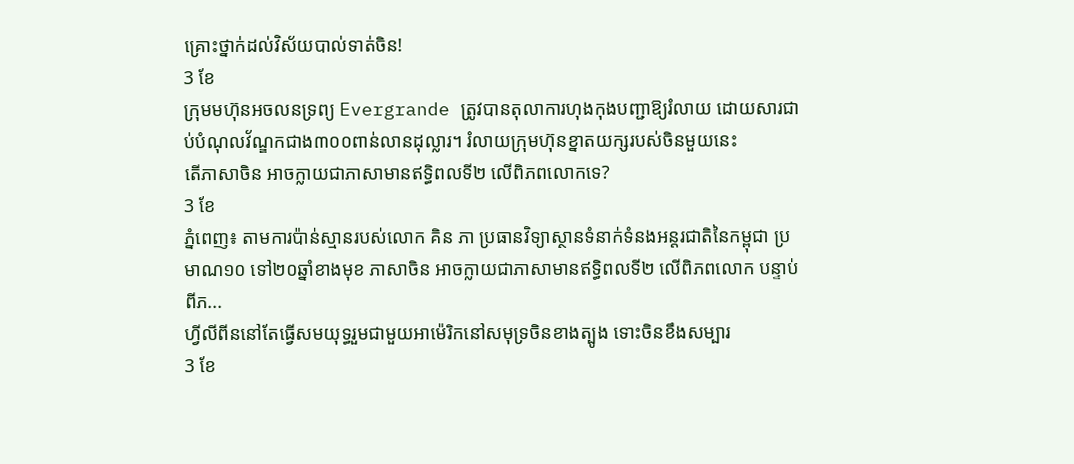គ្រោះថ្នាក់ដល់វិស័យបាល់ទាត់ចិន!
3 ខែ
ក្រុមមហ៊ុនអចលនទ្រព្យ Evergrande ត្រូវបានតុលាការហុងកុងបញ្ជាឱ្យរំលាយ ដោយសារជាប់បំណុលវ័ណ្ឌកជាង៣០០ពាន់លានដុល្លារ។ រំលាយក្រុមហ៊ុនខ្នាតយក្សរបស់ចិនមួយនេះ
តើភាសាចិន អាចក្លាយជាភាសាមានឥទ្ធិពលទី២ លើពិភពលោកទេ?
3 ខែ
ភ្នំពេញ៖ តាមការប៉ាន់ស្មានរបស់លោក គិន ភា ប្រធានវិទ្យាស្ថានទំនាក់ទំនងអន្តរជាតិនៃកម្ពុជា ប្រមាណ១០ ទៅ២០ឆ្នាំខាងមុខ ភាសាចិន អាចក្លាយជាភាសាមានឥទ្ធិពលទី២ លើពិភពលោក បន្ទាប់ពីភ...
ហ្វីលីពីននៅតែធ្វើសមយុទ្ធរួមជាមួយអាម៉េរិកនៅសមុទ្រចិនខាងត្បូង ទោះចិនខឹងសម្បារ
3 ខែ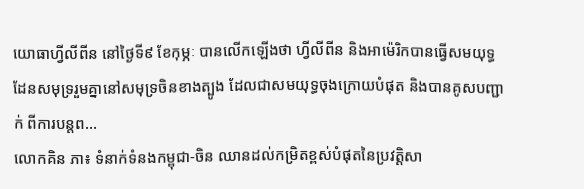យោធាហ្វីលីពីន នៅថ្ងៃទី៩ ខែកុម្ភៈ បានលើកឡើងថា ហ្វីលីពីន និងអាម៉េរិកបានធ្វើសមយុទ្ធ ដែនសមុទ្ររួមគ្នានៅសមុទ្រចិនខាងត្បូង ដែលជាសមយុទ្ធចុងក្រោយបំផុត និងបានគូសបញ្ជាក់ ពីការបន្តព...
លោកគិន ភា៖ ទំនាក់ទំនងកម្ពុជា-ចិន ឈានដល់កម្រិតខ្ពស់បំផុតនៃប្រវត្តិសា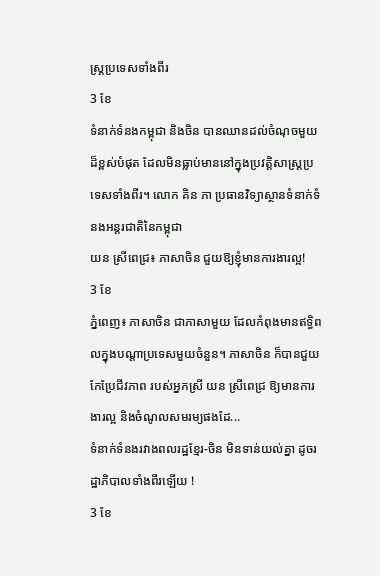ស្រ្តប្រទេសទាំងពីរ
3 ខែ
ទំនាក់ទំនងកម្ពុជា និងចិន បានឈានដល់ចំណុចមួយដ៏ខ្ពស់បំផុត ដែលមិនធ្លាប់មាននៅក្នុងប្រវត្តិសាស្រ្តប្រទេសទាំងពីរ។ លោក គិន ភា ប្រធានវិទ្យាស្ថានទំនាក់ទំនងអន្តរជាតិនៃកម្ពុជា
យន ស្រីពេជ្រ៖ ភាសាចិន ជួយឱ្យខ្ញុំមានការងារល្អ!
3 ខែ
ភ្នំពេញ៖ ភាសាចិន ជាភាសាមួយ ដែលកំពុងមានឥទ្ធិពលក្នុងបណ្ដាប្រទេសមួយចំនួន។ ភាសាចិន ក៏បានជួយកែប្រែជីវភាព របស់អ្នកស្រី យន ស្រីពេជ្រ ឱ្យមានការងារល្អ និងចំណូលសមរម្យផងដែ...
ទំនាក់ទំនងរវាងពលរដ្ឋខ្មែរ-ចិន មិនទាន់យល់គ្នា ដូចរដ្ឋាភិបាលទាំងពីរឡើយ !
3 ខែ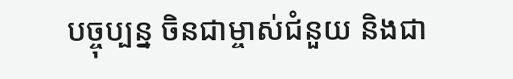បច្ចុប្បន្ន ចិនជាម្ចាស់ជំនួយ និងជា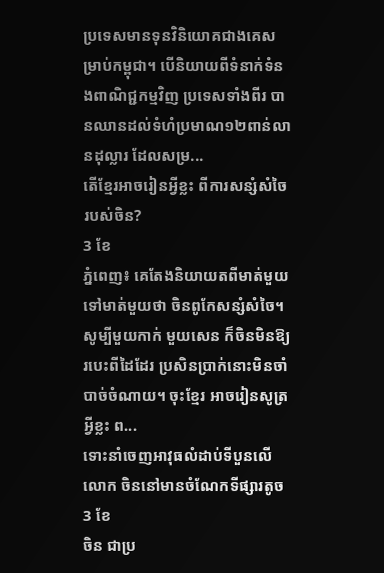ប្រទេសមានទុនវិនិយោគជាងគេសម្រាប់កម្ពុជា។ បើនិយាយពីទំនាក់ទំនងពាណិជ្ជកម្មវិញ ប្រទេសទាំងពីរ បានឈានដល់ទំហំប្រមាណ១២ពាន់លានដុល្លារ ដែលសម្រ...
តើខ្មែរអាចរៀនអ្វីខ្លះ ពីការសន្សំសំចៃរបស់ចិន?
3 ខែ
ភ្នំពេញ៖ គេតែងនិយាយតពីមាត់មួយ ទៅមាត់មួយថា ចិនពូកែសន្សំសំចៃ។ សូម្បីមួយកាក់ មួយសេន ក៏ចិនមិនឱ្យរបេះពីដៃដែរ ប្រសិនប្រាក់នោះមិនចាំបាច់ចំណាយ។ ចុះខ្មែរ អាចរៀនសូត្រអ្វីខ្លះ ព...
ទោះនាំចេញអាវុធលំដាប់ទីបួនលើលោក ចិននៅមានចំណែកទីផ្សារតូច
3 ខែ
ចិន ជាប្រ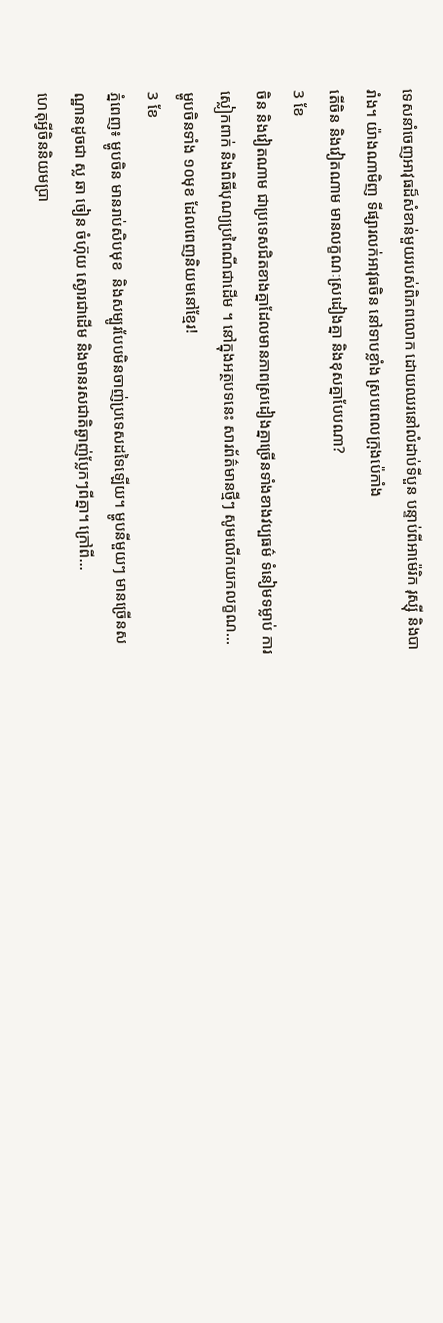ទេសនាំចេញអាវុធដ៏សំខាន់មួយរបស់ពិភពលោក ដោយឈរនៅលំដាប់ទីបួន បន្ទាប់ពីអាម៉េរិក រុស្ស៊ី និងបារាំង។ យ៉ាងណាមិញ ទីផ្សារលក់អាវុធចិន នៅទាបខ្លាំង ស្របពេលក្រុងប៉េកាំង
តើចិន និងវៀតណាម មានលក្ខណៈស្រដៀងគ្នា និងខុសគ្នាបែបណា?
3 ខែ
ចិន និងវៀតណាម ជាប្រទេសជិតខាងគ្នាដែលមានភាពស្រដៀងគ្នាច្រើនទាំងខាងវប្បធម៌ ទំនៀមទម្លាប់ ការស្លៀកពាក់ និងពិធីបុណ្យប្រពៃណីជាដើម ។ នៅក្នុងអត្ថបទនេះ សារព័ត៌មានថ្មីៗ សូមលើកយកលក្ខណ...
ម្ហូបចិនទាំង ១០មុខ ដែលពេញនិយមនៅខ្មែរ!
3 ខែ
ភ្នំពេញ៖ ម្ហូបចិន មានរាប់សិបមុខ  និងសម្បូរបែបមិនចាញ់ប្រទេសដទៃឡើយ។ ម្ហូបនីមួយៗ មានច្រើនសណ្ឋានដូចជា ស្ល ឆា ចៀន ចំហ៊ុយ ស្ងោរជាដើម និងមានរសជាតិឆ្ងាញ់ប្លែកៗពីគ្នា។ ក្រៅពី...
ហេតុអ្វីចិននិយមប្រា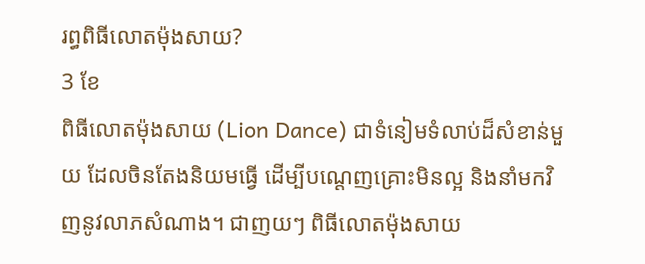រព្ធពិធីលោតម៉ុងសាយ?
3 ខែ
ពិធីលោតម៉ុងសាយ (Lion Dance) ជាទំនៀមទំលាប់ដ៏សំខាន់មួយ ដែលចិនតែងនិយមធ្វើ ដើម្បីបណ្តេញគ្រោះមិនល្អ និងនាំមកវិញនូវលាភសំណាង។ ជាញយៗ ពិធីលោតម៉ុងសាយ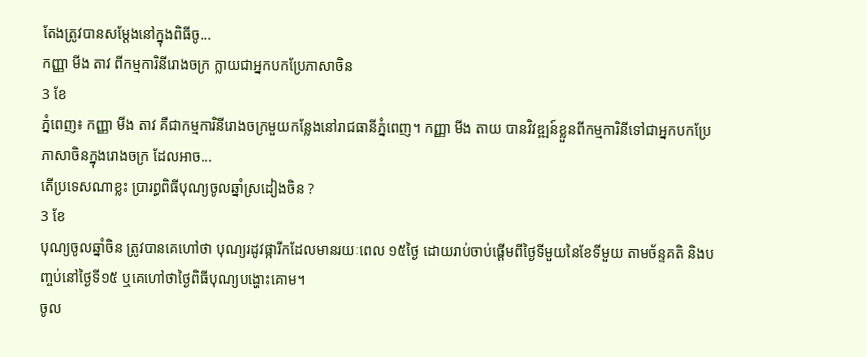តែងត្រូវបានសម្តែងនៅក្នុងពិធីចូ...
កញ្ញា មីង តាវ ពីកម្មការិនីរោងចក្រ ក្លាយជាអ្នកបកប្រែភាសាចិន
3 ខែ
ភ្នំពេញ៖ កញ្ញា មីង តាវ គឺជាកម្មការិនីរោងចក្រមួយកន្លែងនៅរាជធានីភ្នំពេញ។ កញ្ញា មីង តាយ បានវិវឌ្ឍន៍ខ្លួនពីកម្មការិនីទៅជាអ្នកបកប្រែភាសាចិនក្នុងរោងចក្រ ដែលអាច...
តើប្រទេសណាខ្លះ ប្រារព្ធពិធីបុណ្យចូលឆ្នាំស្រដៀងចិន ?
3 ខែ
បុណ្យចូលឆ្នាំចិន ត្រូវបានគេហៅថា បុណ្យរដូវផ្ការីកដែលមានរយៈពេល ១៥ថ្ងៃ ដោយរាប់ចាប់ផ្តើមពីថ្ងៃទីមួយនៃខែទីមួយ តាមច័ន្ទគតិ និងបញ្ចប់នៅថ្ងៃទី១៥ ឬគេហៅថាថ្ងៃពិធីបុណ្យបង្ហោះគោម។
ចូល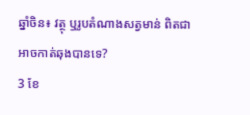ឆ្នាំចិន៖ វត្ថុ ឬរូបតំណាងសត្វមាន់ ពិតជាអាចកាត់ឆុងបានទេ?
3 ខែ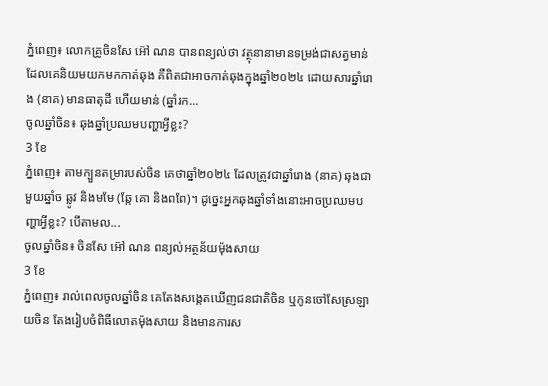ភ្នំពេញ៖ លោកគ្រូចិនសែ អ៊ៅ ណន បានពន្យល់ថា វត្ថុនានាមានទម្រង់ជាសត្វមាន់ ដែលគេនិយមយកមកកាត់ឆុង គឺពិតជាអាចកាត់ឆុងក្នុងឆ្នាំ២០២៤ ដោយសារឆ្នាំរោង (នាគ) មានធាតុដី ហើយមាន់ (ឆ្នាំរក...
ចូលឆ្នាំចិន៖ ឆុងឆ្នាំប្រឈមបញ្ហាអ្វីខ្លះ?
3 ខែ
ភ្នំពេញ៖ តាមក្បួនតម្រារបស់ចិន គេថាឆ្នាំ២០២៤ ដែលត្រូវជាឆ្នាំរោង (នាគ) ឆុងជាមួយឆ្នាំច ឆ្លូវ និងមមែ (ឆ្កែ គោ និងពពែ)។ ដូច្នេះអ្នកឆុងឆ្នាំទាំងនោះអាចប្រឈមបញ្ហាអ្វីខ្លះ? បើតាមល...
ចូលឆ្នាំចិន៖ ចិនសែ អ៊ៅ ណន ពន្យល់អត្ថន័យម៉ុងសាយ
3 ខែ
ភ្នំពេញ៖ រាល់ពេលចូលឆ្នាំចិន គេតែងសង្កេតឃើញជនជាតិចិន ឬកូនចៅសែស្រឡាយចិន តែងរៀបចំពិធីលោតម៉ុងសាយ និងមានការស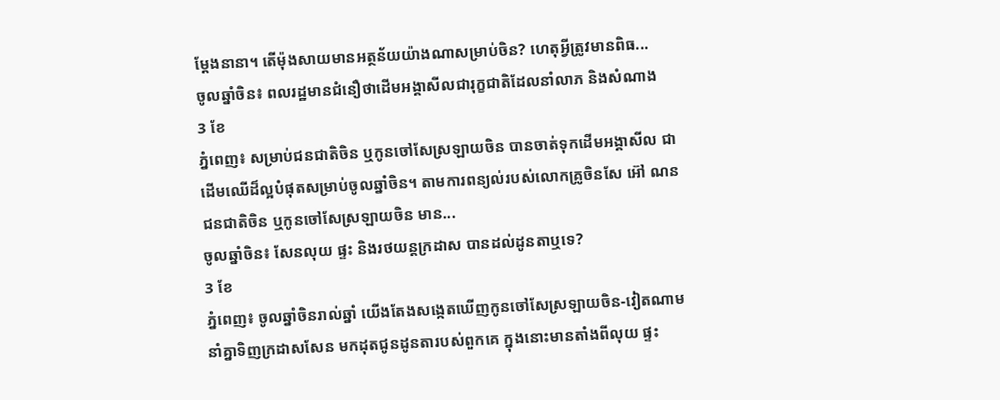ម្ដែងនានា។ តើម៉ុងសាយមានអត្ថន័យយ៉ាងណាសម្រាប់ចិន? ហេតុអ្វីត្រូវមានពិធ...
ចូលឆ្នាំចិន៖ ពលរដ្ឋមានជំនឿថាដើមអង្គាសីលជារុក្ខជាតិដែលនាំលាភ និងសំណាង
3 ខែ
ភ្នំពេញ៖ សម្រាប់ជនជាតិចិន ឬកូនចៅសែស្រឡាយចិន បានចាត់ទុកដើមអង្គាសីល ជាដើមឈើដ៏ល្អបំផុតសម្រាប់ចូលឆ្នាំចិន។ តាមការពន្យល់របស់លោកគ្រូចិនសែ អ៊ៅ ណន ជនជាតិចិន ឬកូនចៅសែស្រឡាយចិន មាន...
ចូលឆ្នាំចិន៖ សែនលុយ ផ្ទះ និងរថយន្តក្រដាស បានដល់ដូនតាឬទេ?
3 ខែ
ភ្នំពេញ៖ ចូលឆ្នាំចិនរាល់ឆ្នាំ យើងតែងសង្កេតឃើញកូនចៅសែស្រឡាយចិន-វៀតណាម នាំគ្នាទិញក្រដាសសែន មកដុតជូនដូនតារបស់ពួកគេ ក្នុងនោះមានតាំងពីលុយ ផ្ទះ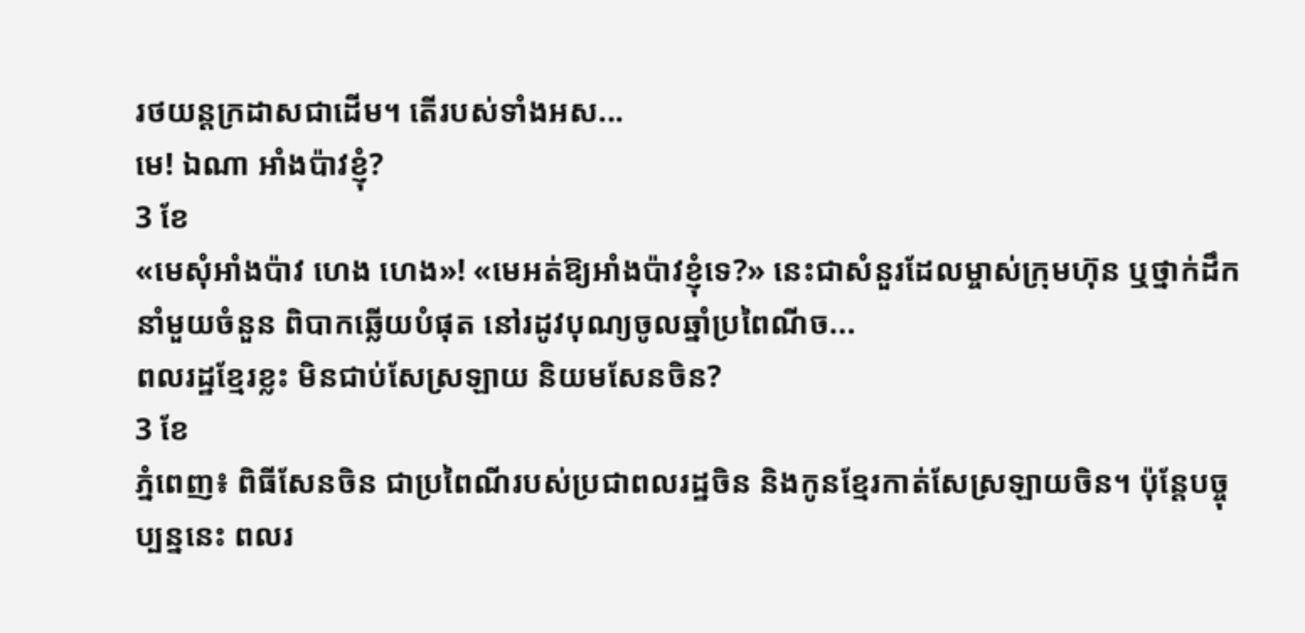រថយន្តក្រដាសជាដើម។ តើរបស់ទាំងអស...
មេ! ឯណា អាំងប៉ាវខ្ញុំ?
3 ខែ
«មេសុំអាំងប៉ាវ ហេង ហេង»! «មេអត់ឱ្យអាំងប៉ាវខ្ញុំទេ?» នេះជាសំនួរដែលម្ចាស់ក្រុមហ៊ុន ឬថ្នាក់ដឹកនាំមួយចំនួន ពិបាកឆ្លើយបំផុត នៅរដូវបុណ្យចូលឆ្នាំប្រពៃណីច...
ពលរដ្ឋខ្មែរខ្លះ មិនជាប់សែស្រឡាយ និយមសែនចិន?
3 ខែ
ភ្នំពេញ៖ ពិធីសែនចិន ជាប្រពៃណីរបស់ប្រជាពលរដ្ឋចិន និងកូនខ្មែរកាត់សែស្រឡាយចិន។ ប៉ុន្តែបច្ចុប្បន្ននេះ ពលរ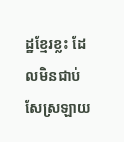ដ្ឋខ្មែរខ្លះ ដែលមិនជាប់សែស្រឡាយ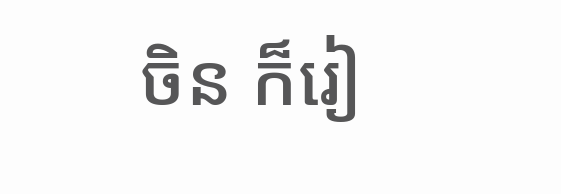ចិន ក៏រៀ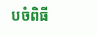បចំពិធី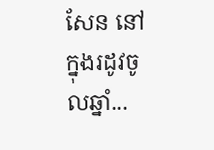សែន នៅក្នុងរដូវចូលឆ្នាំ...